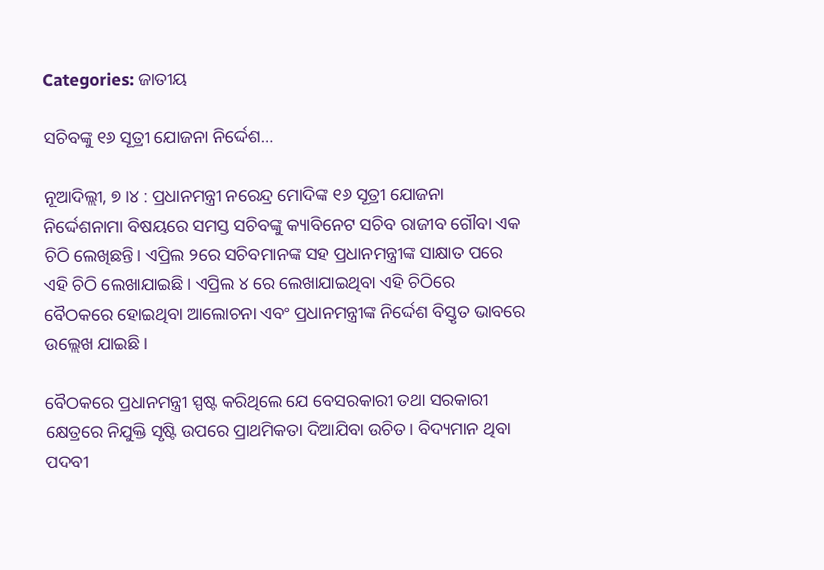Categories: ଜାତୀୟ

ସଚିବଙ୍କୁ ୧୬ ସୂତ୍ରୀ ଯୋଜନା ନିର୍ଦ୍ଦେଶ…

ନୂଆଦିଲ୍ଲୀ, ୭।୪ : ପ୍ରଧାନମନ୍ତ୍ରୀ ନରେନ୍ଦ୍ର ମୋଦିଙ୍କ ୧୬ ସୂତ୍ରୀ ଯୋଜନା ନିର୍ଦ୍ଦେଶନାମା ବିଷୟରେ ସମସ୍ତ ସଚିବଙ୍କୁ କ୍ୟାବିନେଟ ସଚିବ ରାଜୀବ ଗୌବା ଏକ ଚିଠି ଲେଖିଛନ୍ତି। ଏପ୍ରିଲ ୨ରେ ସଚିବମାନଙ୍କ ସହ ପ୍ରଧାନମନ୍ତ୍ରୀଙ୍କ ସାକ୍ଷାତ ପରେ ଏହି ଚିଠି ଲେଖାଯାଇଛି। ଏପ୍ରିଲ ୪ ରେ ଲେଖାଯାଇଥିବା ଏହି ଚିଠିରେ ବୈଠକରେ ହୋଇଥିବା ଆଲୋଚନା ଏବଂ ପ୍ରଧାନମନ୍ତ୍ରୀଙ୍କ ନିର୍ଦ୍ଦେଶ ବିସ୍ତୃତ ଭାବରେ ଉଲ୍ଲେଖ ଯାଇଛି।

ବୈଠକରେ ପ୍ରଧାନମନ୍ତ୍ରୀ ସ୍ପଷ୍ଟ କରିଥିଲେ ଯେ ବେସରକାରୀ ତଥା ସରକାରୀ କ୍ଷେତ୍ରରେ ନିଯୁକ୍ତି ସୃଷ୍ଟି ଉପରେ ପ୍ରାଥମିକତା ଦିଆଯିବା ଉଚିତ। ବିଦ୍ୟମାନ ଥିବା ପଦବୀ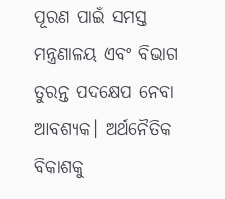ପୂରଣ ପାଇଁ ସମସ୍ତ ମନ୍ତ୍ରଣାଳୟ ଏବଂ ବିଭାଗ ତୁରନ୍ତ ପଦକ୍ଷେପ ନେବା ଆବଶ୍ୟକ। ଅର୍ଥନୈତିକ ବିକାଶକୁ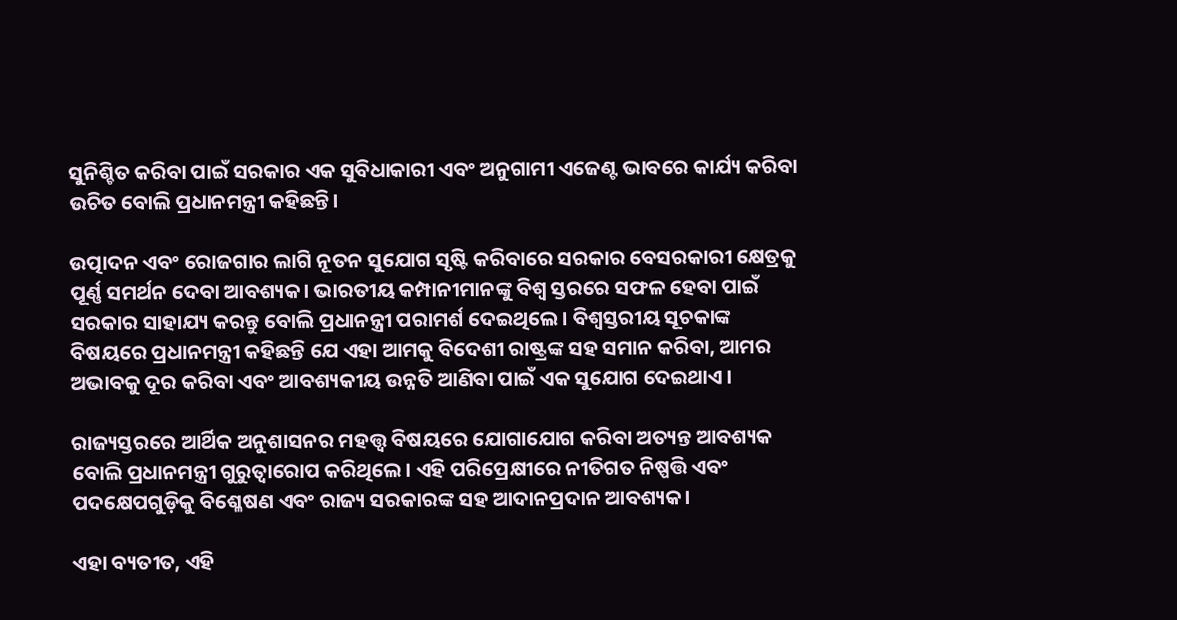ସୁନିଶ୍ଚିତ କରିବା ପାଇଁ ସରକାର ଏକ ସୁବିଧାକାରୀ ଏବଂ ଅନୁଗାମୀ ଏଜେଣ୍ଟ ଭାବରେ କାର୍ଯ୍ୟ କରିବା ଉଚିତ ବୋଲି ପ୍ରଧାନମନ୍ତ୍ରୀ କହିଛନ୍ତି।

ଉତ୍ପାଦନ ଏବଂ ରୋଜଗାର ଲାଗି ନୂତନ ସୁଯୋଗ ସୃଷ୍ଟି କରିବାରେ ସରକାର ବେସରକାରୀ କ୍ଷେତ୍ରକୁ ପୂର୍ଣ୍ଣ ସମର୍ଥନ ଦେବା ଆବଶ୍ୟକ। ଭାରତୀୟ କମ୍ପାନୀମାନଙ୍କୁ ବିଶ୍ୱ ସ୍ତରରେ ସଫଳ ହେବା ପାଇଁ ସରକାର ସାହାଯ୍ୟ କରନ୍ତୁ ବୋଲି ପ୍ରଧାନନ୍ତ୍ରୀ ପରାମର୍ଶ ଦେଇଥିଲେ। ବିଶ୍ୱସ୍ତରୀୟ ସୂଚକାଙ୍କ ବିଷୟରେ ପ୍ରଧାନମନ୍ତ୍ରୀ କହିଛନ୍ତି ଯେ ଏହା ଆମକୁ ବିଦେଶୀ ରାଷ୍ଟ୍ରଙ୍କ ସହ ସମାନ କରିବା, ଆମର ଅଭାବକୁ ଦୂର କରିବା ଏବଂ ଆବଶ୍ୟକୀୟ ଉନ୍ନତି ଆଣିବା ପାଇଁ ଏକ ସୁଯୋଗ ଦେଇଥାଏ ।

ରାଜ୍ୟସ୍ତରରେ ଆର୍ଥିକ ଅନୁଶାସନର ମହତ୍ତ୍ୱ ବିଷୟରେ ଯୋଗାଯୋଗ କରିବା ଅତ୍ୟନ୍ତ ଆବଶ୍ୟକ ବୋଲି ପ୍ରଧାନମନ୍ତ୍ରୀ ଗୁରୁତ୍ୱାରୋପ କରିଥିଲେ। ଏହି ପରିପ୍ରେକ୍ଷୀରେ ନୀତିଗତ ନିଷ୍ପତ୍ତି ଏବଂ ପଦକ୍ଷେପଗୁଡ଼ିକୁ ବିଶ୍ଳେଷଣ ଏବଂ ରାଜ୍ୟ ସରକାରଙ୍କ ସହ ଆଦାନପ୍ରଦାନ ଆବଶ୍ୟକ।

ଏହା ବ୍ୟତୀତ, ଏହି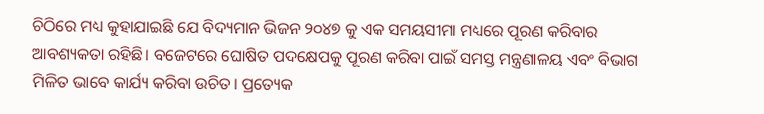ଚିଠିରେ ମଧ୍ୟ କୁହାଯାଇଛି ଯେ ବିଦ୍ୟମାନ ଭିଜନ ୨୦୪୭ କୁ ଏକ ସମୟସୀମା ମଧ୍ୟରେ ପୂରଣ କରିବାର ଆବଶ୍ୟକତା ରହିଛି। ବଜେଟରେ ଘୋଷିତ ପଦକ୍ଷେପକୁ ପୂରଣ କରିବା ପାଇଁ ସମସ୍ତ ମନ୍ତ୍ରଣାଳୟ ଏବଂ ବିଭାଗ ମିଳିତ ଭାବେ କାର୍ଯ୍ୟ କରିବା ଉଚିତ। ପ୍ରତ୍ୟେକ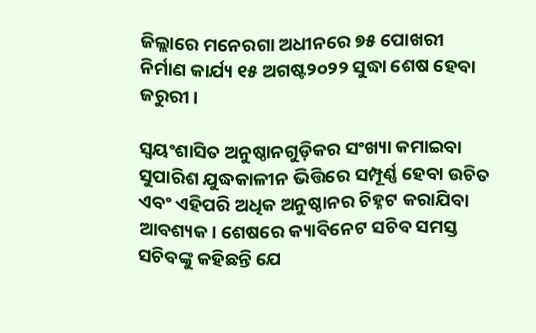ଜିଲ୍ଲାରେ ମନେରଗା ଅଧୀନରେ ୭୫ ପୋଖରୀ ନିର୍ମାଣ କାର୍ଯ୍ୟ ୧୫ ଅଗଷ୍ଟ୨୦୨୨ ସୁଦ୍ଧା ଶେଷ ହେବା ଜରୁରୀ।

ସ୍ବୟଂଶାସିତ ଅନୁଷ୍ଠାନଗୁଡ଼ିକର ସଂଖ୍ୟା କମାଇବା ସୁପାରିଶ ଯୁଦ୍ଧକାଳୀନ ଭିତ୍ତିରେ ସମ୍ପୂର୍ଣ୍ଣ ହେବା ଉଚିତ ଏବଂ ଏହିପରି ଅଧିକ ଅନୁଷ୍ଠାନର ଚିହ୍ନଟ କରାଯିବା ଆବଶ୍ୟକ। ଶେଷରେ କ୍ୟାବିନେଟ ସଚିବ ସମସ୍ତ ସଚିବଙ୍କୁ କହିଛନ୍ତି ଯେ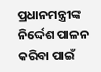ପ୍ରଧାନମନ୍ତ୍ରୀଙ୍କ ନିର୍ଦ୍ଦେଶ ପାଳନ କରିବା ପାଇଁ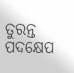ତୁରନ୍ତ ପଦକ୍ଷେପ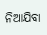ନିଆଯିବା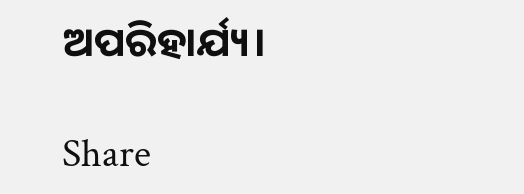ଅପରିହାର୍ଯ୍ୟ।

Share